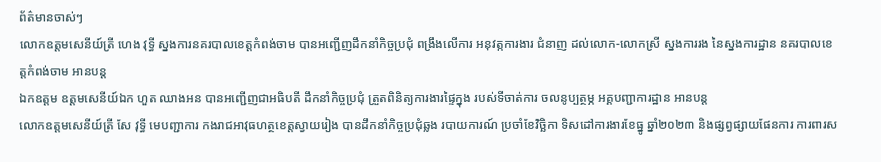ព័ត៌មានចាស់ៗ
លោកឧត្តមសេនីយ៍ត្រី ហេង វុទ្ធី ស្នងការនគរបាលខេត្តកំពង់ចាម បានអញ្ជើញដឹកនាំកិច្ចប្រជុំ ពង្រឹងលេីការ អនុវត្កការងារ ជំនាញ ដល់លោក-លោកស្រី ស្នងការរង នៃស្នងការដ្ឋាន នគរបាលខេត្តកំពង់ចាម អានបន្ត
ឯកឧត្តម ឧត្ដមសេនីយ៍ឯក ហួត ឈាងអន បានអញ្ជើញជាអធិបតី ដឹកនាំកិច្ចប្រជុំ ត្រួតពិនិត្យការងារផ្ទៃក្នុង របស់ទីចាត់ការ ចលនូប្បត្ថម្ភ អគ្គបញ្ជាការដ្ឋាន អានបន្ត
លោកឧត្តមសេនីយ៍ត្រី សែ វុទ្ធី មេបញ្ជាការ កងរាជអាវុធហត្ថខេត្តស្វាយរៀង បានដឹកនាំកិច្ចប្រជុំឆ្លង របាយការណ៍ ប្រចាំខែវិច្ឆិកា ទិសដៅការងារខែធ្នូ ឆ្នាំ២០២៣ និងផ្សព្វផ្សាយផែនការ ការពារស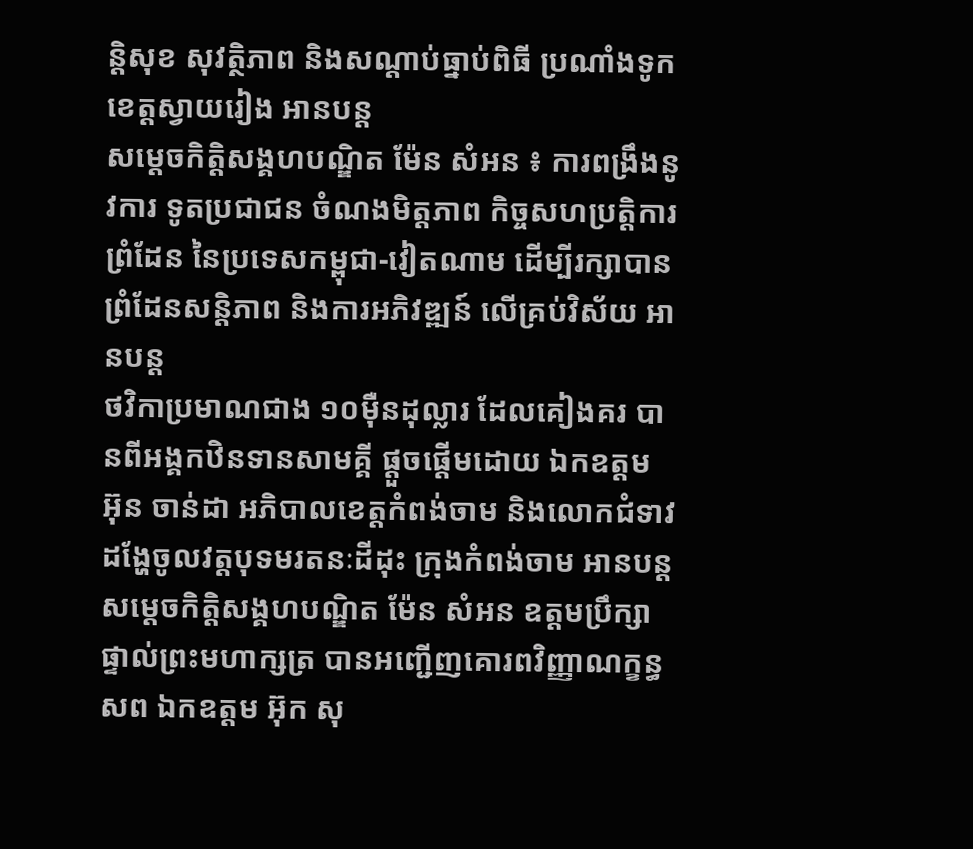ន្តិសុខ សុវត្ថិភាព និងសណ្តាប់ធ្នាប់ពិធី ប្រណាំងទូកខេត្តស្វាយរៀង អានបន្ត
សម្តេចកិត្តិសង្គហបណ្ឌិត ម៉ែន សំអន ៖ ការពង្រឹងនូវការ ទូតប្រជាជន ចំណងមិត្តភាព កិច្ចសហប្រត្តិការព្រំដែន នៃប្រទេសកម្ពុជា-វៀតណាម ដើម្បីរក្សាបានព្រំដែនសន្តិភាព និងការអភិវឌ្ឍន៍ លើគ្រប់វិស័យ អានបន្ត
ថវិកាប្រមាណជាង ១០មុឺនដុល្លារ ដែលគៀងគរ បានពីអង្គកឋិនទានសាមគ្គី ផ្តួចផ្តើមដោយ ឯកឧត្តម អ៊ុន ចាន់ដា អភិបាលខេត្តកំពង់ចាម និងលោកជំទាវ ដង្ហែចូលវត្តបុទមរតនៈដីដុះ ក្រុងកំពង់ចាម អានបន្ត
សម្តេចកិត្តិសង្គហបណ្ឌិត ម៉ែន សំអន ឧត្តមប្រឹក្សាផ្ទាល់ព្រះមហាក្សត្រ បានអញ្ជើញគោរពវិញ្ញាណក្ខន្ធ សព ឯកឧត្តម អ៊ុក សុ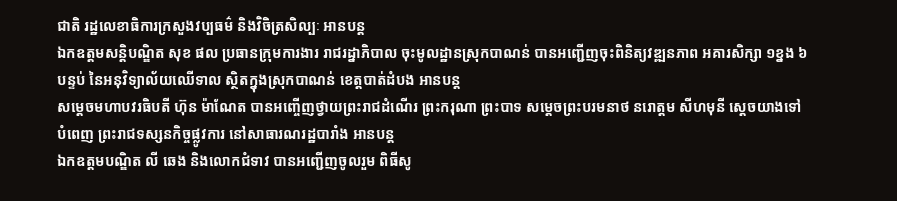ជាតិ រដ្ឋលេខាធិការក្រសួងវប្បធម៌ និងវិចិត្រសិល្បៈ អានបន្ត
ឯកឧត្តមសន្តិបណ្ឌិត សុខ ផល ប្រធានក្រុមការងារ រាជរដ្នាភិបាល ចុះមូលដ្ឋានស្រុកបាណន់ បានអញ្ជេីញចុះពិនិត្យវឌ្ឍនភាព អគារសិក្សា ១ខ្នង ៦បន្ទប់ នៃអនុវិទ្យាល័យឈេីទាល ស្ថិតក្នុងស្រុកបាណន់ ខេត្តបាត់ដំបង អានបន្ត
សម្ដេចមហាបវរធិបតី ហ៊ុន ម៉ាណែត បានអញ្ចើញថ្វាយព្រះរាជដំណើរ ព្រះករុណា ព្រះបាទ សម្តេចព្រះបរមនាថ នរោត្តម សីហមុនី ស្តេចយាងទៅបំពេញ ព្រះរាជទស្សនកិច្ចផ្លូវការ នៅសាធារណរដ្ឋបារាំង អានបន្ត
ឯកឧត្តមបណ្ឌិត លី ឆេង និងលោកជំទាវ បានអញ្ជើញចូលរួម ពិធីសូ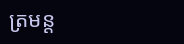ត្រមន្ត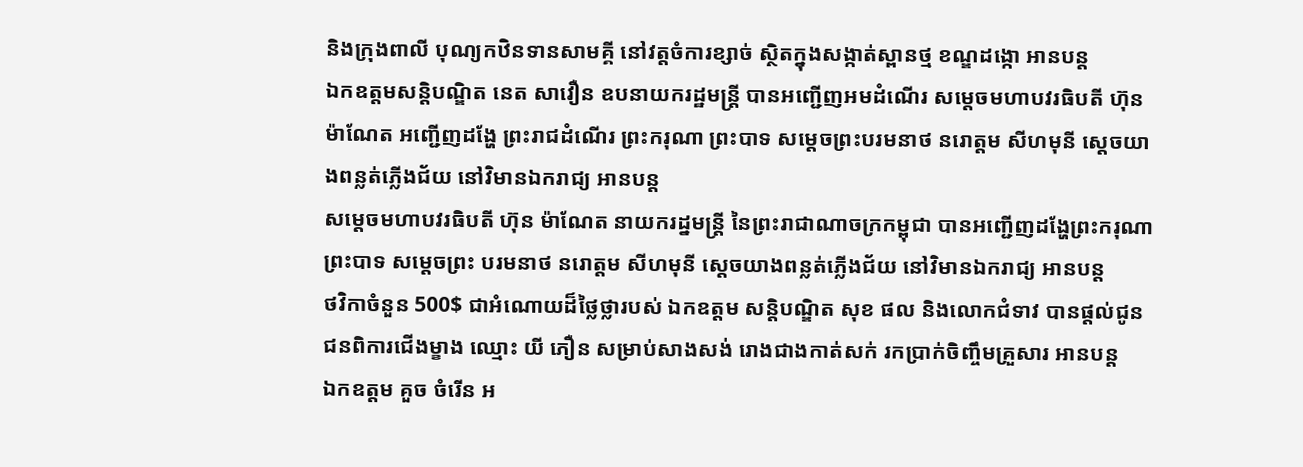និងក្រុងពាលី បុណ្យកឋិនទានសាមគ្គី នៅវត្តចំការខ្សាច់ ស្ថិតក្នុងសង្កាត់ស្ពានថ្ម ខណ្ឌដង្កោ អានបន្ត
ឯកឧត្តមសន្តិបណ្ឌិត នេត សាវឿន ឧបនាយករដ្ឋមន្រ្តី បានអញ្ជើញអមដំណើរ សម្តេចមហាបវរធិបតី ហ៊ុន ម៉ាណែត អញ្ជើញដង្ហែ ព្រះរាជដំណើរ ព្រះករុណា ព្រះបាទ សម្តេចព្រះបរមនាថ នរោត្តម សីហមុនី ស្ដេចយាងពន្លត់ភ្លើងជ័យ នៅវិមានឯករាជ្យ អានបន្ត
សម្ដេចមហាបវរធិបតី ហ៊ុន ម៉ាណែត នាយករដ្នមន្ត្រី នៃព្រះរាជាណាចក្រកម្ពុជា បានអញ្ជើញដង្ហែព្រះករុណា ព្រះបាទ សម្ដេចព្រះ បរមនាថ នរោត្តម សីហមុនី ស្ដេចយាងពន្លត់ភ្លើងជ័យ នៅវិមានឯករាជ្យ អានបន្ត
ថវិកាចំនួន 500$ ជាអំណោយដ៏ថ្លៃថ្លារបស់ ឯកឧត្តម សន្តិបណ្ឌិត សុខ ផល និងលោកជំទាវ បានផ្តល់ជូនជនពិការជើងម្ខាង ឈ្មោះ យី ភឿន សម្រាប់សាងសង់ រោងជាងកាត់សក់ រកប្រាក់ចិញ្ចឹមគ្រួសារ អានបន្ត
ឯកឧត្តម គួច ចំរេីន អ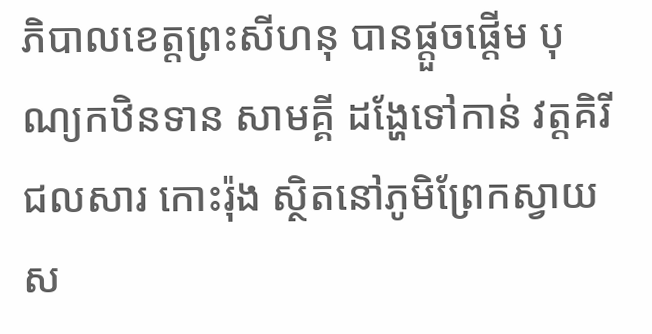ភិបាលខេត្តព្រះសីហនុ បានផ្តួចផ្តេីម បុណ្យកឋិនទាន សាមគ្គី ដង្ហែទៅកាន់ វត្តគិរីជលសារ កោះរ៉ុង ស្ថិតនៅភូមិព្រែកស្វាយ ស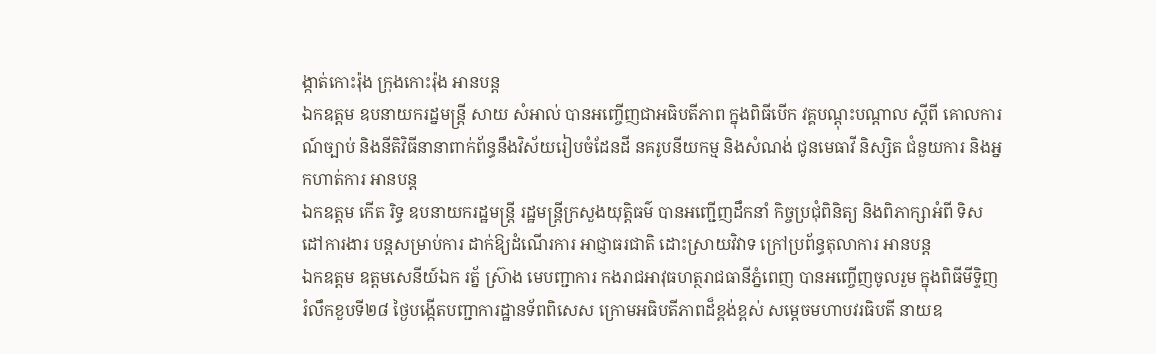ង្កាត់កោះរ៉ុង ក្រុងកោះរ៉ុង អានបន្ត
ឯកឧត្តម ឧបនាយករដ្នមន្ត្រី សាយ សំអាល់ បានអញ្ចើញជាអធិបតីភាព ក្នុងពិធីបើក វគ្គបណ្ដុះបណ្ដាល ស្ដីពី គោលការណ៍ច្បាប់ និងនីតិវិធីនានាពាក់ព័ន្ធនឹងវិស័យរៀបចំដែនដី នគរូបនីយកម្ម និងសំណង់ ជូនមេធាវី និស្សិត ជំនួយការ និងអ្នកហាត់ការ អានបន្ត
ឯកឧត្តម កើត រិទ្ធ ឧបនាយករដ្ឋមន្រ្តី រដ្ឋមន្ត្រីក្រសួងយុត្តិធម៌ បានអញ្ជើញដឹកនាំ កិច្ចប្រជុំពិនិត្យ និងពិភាក្សាអំពី ទិសដៅការងារ បន្តសម្រាប់ការ ដាក់ឱ្យដំណើរការ អាជ្ញាធរជាតិ ដោះស្រាយវិវាទ ក្រៅប្រព័ន្ធតុលាការ អានបន្ត
ឯកឧត្តម ឧត្តមសេនីយ៍ឯក រត្ន័ ស៊្រាង មេបញ្ជាការ កងរាជអាវុធហត្ថរាជធានីភ្នំពេញ បានអញ្ចើញចូលរួម ក្នុងពិធីមីទ្ទិញ រំលឹកខួបទី២៨ ថ្ងៃបង្កើតបញ្ជាការដ្ឋានទ័ពពិសេស ក្រោមអធិបតីភាពដ៏ខ្ពង់ខ្ពស់ សម្តេចមហាបវរធិបតី នាយឧ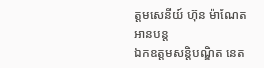ត្តមសេនីយ៍ ហ៊ុន ម៉ាណែត អានបន្ត
ឯកឧត្តមសន្តិបណ្ឌិត នេត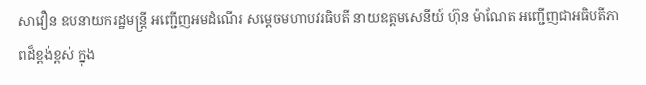សាវឿន ឧបនាយករដ្ឋមន្រ្តី អញ្ជើញអមដំណើរ សម្តេចមហាបវរធិបតី នាយឧត្តមសេនីយ៍ ហ៊ុន ម៉ាណែត អញ្ជើញជាអធិបតីភាពដ៏ខ្ពង់ខ្ពស់ ក្នុង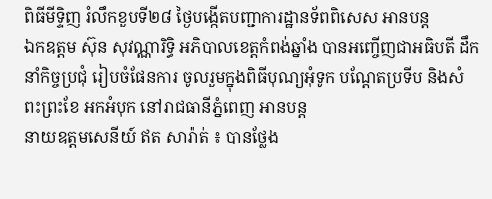ពិធីមីទ្ទិញ រំលឹកខួបទី២៨ ថ្ងៃបង្កើតបញ្ជាការដ្ឋានទ័ពពិសេស អានបន្ត
ឯកឧត្តម ស៊ុន សុវណ្ណារិទ្ធិ អភិបាលខេត្តកំពង់ឆ្នាំង បានអញ្ចើញជាអធិបតី ដឹកនាំកិច្ចប្រជុំ រៀបចំផែនការ ចូលរួមក្នុងពិធីបុណ្យអុំទូក បណ្តែតប្រទីប និងសំពះព្រះខែ អកអំបុក នៅរាជធានីភ្នំពេញ អានបន្ត
នាយឧត្តមសេនីយ៍ ឥត សារ៉ាត់ ៖ បានថ្លែង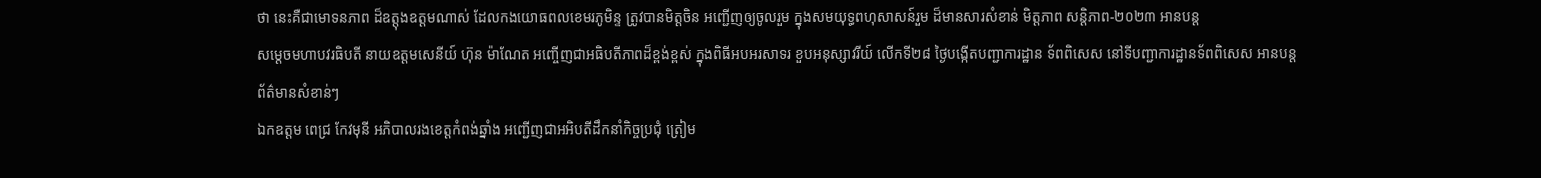ថា នេះគឺជាមោទនភាព ដ៏ឧត្តុងឧត្តមណាស់ ដែលកងយោធពលខេមរភូមិន្ទ ត្រូវបានមិត្តចិន អញ្ជើញឲ្យចូលរួម ក្នុងសមយុទ្ធពហុសាសន៍រួម ដ៏មានសារសំខាន់ មិត្តភាព សន្តិភាព-២០២៣ អានបន្ត
សម្តេចមហាបវរធិបតី នាយឧត្តមសេនីយ៍ ហ៊ុន ម៉ាណែត អញ្ចើញជាអធិបតីភាពដ៏ខ្ពង់ខ្ពស់ ក្នុងពិធីអបអរសាទរ ខួបអនុស្សាវរីយ៍ លើកទី២៨ ថ្ងៃបង្កើតបញ្ជាការដ្ឋាន ទ័ពពិសេស នៅទីបញ្ជាការដ្ឋានទ័ពពិសេស អានបន្ត
ព័ត៌មានសំខាន់ៗ
ឯកឧត្តម ពេជ្រ កែវមុនី អភិបាលរងខេត្ដកំពង់ឆ្នាំង អញ្ជើញជាអអិបតីដឹកនាំកិច្ចប្រជុំ ត្រៀម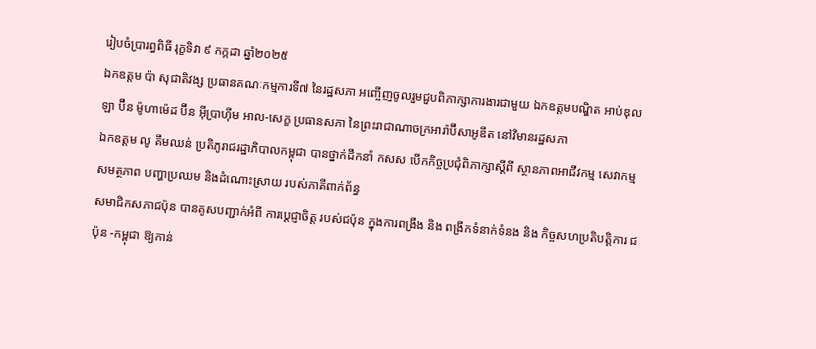រៀបចំប្រារព្ធពិធី រុក្ខទិវា ៩ កក្កដា ឆ្នាំ២០២៥
ឯកឧត្តម ប៉ា សុជាតិវង្ស ប្រធានគណៈកម្មការទី៧ នៃរដ្ឋសភា អញ្ចើញចូលរួមជួបពិភាក្សាការងារជាមួយ ឯកឧត្តមបណ្ឌិត អាប់ឌុលឡា ប៊ីន ម៉ូហាម៉េដ ប៊ីន អ៊ីប្រាហ៊ីម អាល-សេក្ខ ប្រធានសភា នៃព្រះរាជាណាចក្រអារ៉ាប៊ីសាអូឌីត នៅវិមានរដ្ឋសភា
ឯកឧត្តម លូ គឹមឈន់ ប្រតិភូរាជរដ្ឋាភិបាលកម្ពុជា បានថ្នាក់ដឹកនាំ កសស បើកកិច្ចប្រជុំពិភាក្សាស្តីពី ស្ថានភាពអាជីវកម្ម សេវាកម្ម សមត្ថភាព បញ្ហាប្រឈម និងដំណោះស្រាយ របស់ភាគីពាក់ព័ន្ធ
សមាជិកសភាជប៉ុន បានគូសបញ្ជាក់អំពី ការប្ដេជ្ញាចិត្ត របស់ជប៉ុន ក្នុងការពង្រឹង និង ពង្រីកទំនាក់ទំនង និង កិច្ចសហប្រតិបត្តិការ ជប៉ុន -កម្ពុជា ឱ្យកាន់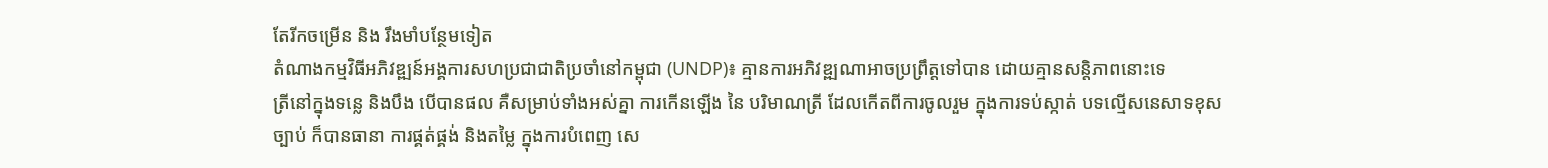តែរីកចម្រេីន និង រឹងមាំបន្ថែមទៀត
តំណាងកម្មវិធីអភិវឌ្ឍន៍អង្គការសហប្រជាជាតិប្រចាំនៅកម្ពុជា (UNDP)៖ គ្មានការអភិវឌ្ឍណាអាចប្រព្រឹត្តទៅបាន ដោយគ្មានសន្តិភាពនោះទេ
ត្រីនៅក្នុងទន្លេ និងបឹង បើបានផល គឺសម្រាប់ទាំងអស់គ្នា ការកើនឡើង នៃ បរិមាណត្រី ដែលកើតពីការចូលរួម ក្នុងការទប់ស្កាត់ បទល្មើសនេសាទខុសច្បាប់ ក៏បានធានា ការផ្គត់ផ្គង់ និងតម្លៃ ក្នុងការបំពេញ សេ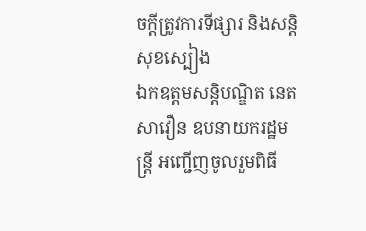ចក្តីត្រូវការទីផ្សារ និងសន្តិសុខស្បៀង
ឯកឧត្តមសន្តិបណ្ឌិត នេត សាវឿន ឧបនាយករដ្ឋមន្រ្តី អញ្ជើញចូលរួមពិធី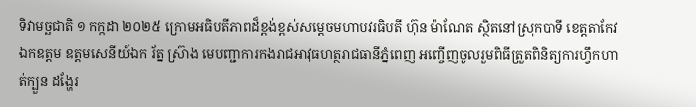ទិវាមច្ឆជាតិ ១ កក្កដា ២០២៥ ក្រោមអធិបតីភាពដ៏ខ្ពង់ខ្ពស់សម្តេចមហាបវរធិបតី ហ៊ុន ម៉ាណែត ស្ថិតនៅស្រុកបាទី ខេត្តតាកែវ
ឯកឧត្តម ឧត្តមសេនីយ៍ឯក រ័ត្ន ស៊្រាង មេបញ្ជាការកងរាជអាវុធហត្ថរាជធានីភ្នំពេញ អញ្ចើញចូលរួមពិធីត្រួតពិនិត្យការហ្វឹកហាត់ក្បួន ដង្ហែរ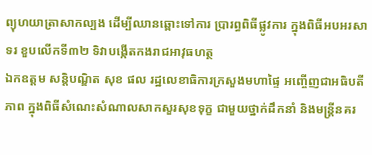ព្យុហយាត្រាសាកល្បង ដើម្បីឈានឆ្ពោះទៅការ ប្រារព្ធពិធីផ្លូវការ ក្នុងពិធីអបអរសាទរ ខួបលើកទី៣២ ទិវាបង្កើតកងរាជអាវុធហត្ថ
ឯកឧត្តម សន្តិបណ្ឌិត សុខ ផល រដ្ឋលេខាធិការក្រសួងមហាផ្ទៃ អញ្ចើញជាអធិបតីភាព ក្នុងពិធីសំណេះសំណាលសាកសួរសុខទុក្ខ ជាមួយថ្នាក់ដឹកនាំ និងមន្រ្តីនគរ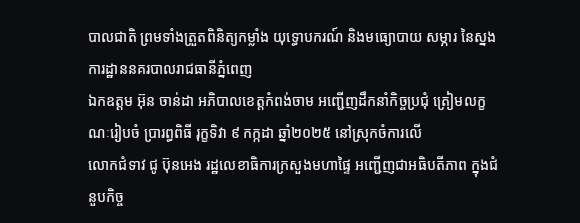បាលជាតិ ព្រមទាំងត្រួតពិនិត្យកម្លាំង យុទ្ធោបករណ៍ និងមធ្យោបាយ សម្ភារ នៃស្នងការដ្ឋាននគរបាលរាជធានីភ្នំពេញ
ឯកឧត្តម អ៊ុន ចាន់ដា អភិបាលខេត្តកំពង់ចាម អញ្ជើញដឹកនាំកិច្ចប្រជុំ ត្រៀមលក្ខណៈរៀបចំ ប្រារព្ធពិធី រុក្ខទិវា ៩ កក្កដា ឆ្នាំ២០២៥ នៅស្រុកចំការលើ
លោកជំទាវ ជូ ប៊ុនអេង រដ្ឋលេខាធិការក្រសួងមហាផ្ទៃ អញ្ជើញជាអធិបតីភាព ក្នុងជំនួបកិច្ច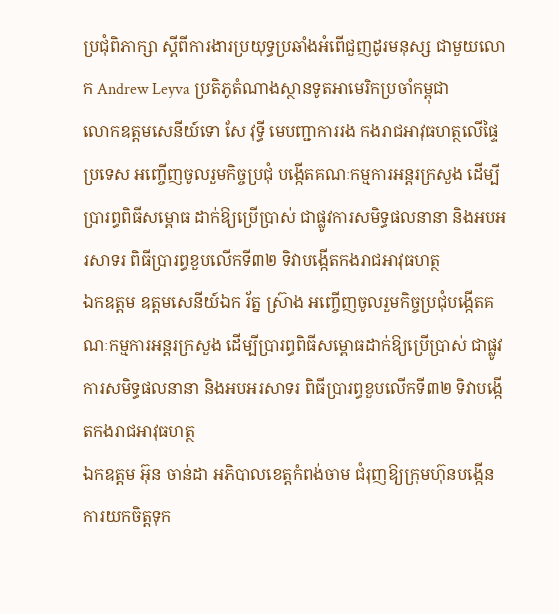ប្រជុំពិភាក្សា ស្តីពីការងារប្រយុទ្ធប្រឆាំងអំពើជួញដូរមនុស្ស ជាមួយលោក Andrew Leyva ប្រតិភូតំណាងស្ថានទូតអាមេរិកប្រចាំកម្ពុជា
លោកឧត្តមសេនីយ៍ទោ សែ វុទ្ធី មេបញ្ជាការរង កងរាជអាវុធហត្ថលើផ្ទៃប្រទេស អញ្ចើញចូលរួមកិច្ចប្រជុំ បង្កើតគណៈកម្មការអន្តរក្រសួង ដើម្បីប្រារព្ធពិធីសម្ពោធ ដាក់ឱ្យប្រើប្រាស់ ជាផ្លូវការសមិទ្ធផលនានា និងអបអរសាទរ ពិធីប្រារព្ធខួបលើកទី៣២ ទិវាបង្កើតកងរាជអាវុធហត្ថ
ឯកឧត្តម ឧត្តមសេនីយ៍ឯក រ័ត្ន ស្រ៊ាង អញ្ចើញចូលរួមកិច្ចប្រជុំបង្កើតគណៈកម្មការអន្តរក្រសួង ដើម្បីប្រារព្ធពិធីសម្ពោធដាក់ឱ្យប្រើប្រាស់ ជាផ្លូវការសមិទ្ធផលនានា និងអបអរសាទរ ពិធីប្រារព្ធខួបលើកទី៣២ ទិវាបង្កើតកងរាជអាវុធហត្ថ
ឯកឧត្ដម អ៊ុន ចាន់ដា អភិបាលខេត្តកំពង់ចាម ជំរុញឱ្យក្រុមហ៊ុនបង្កេីន ការយកចិត្តទុក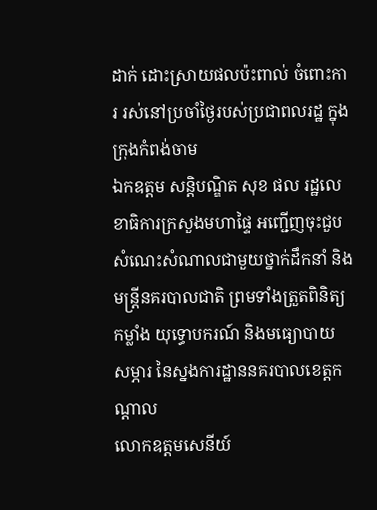ដាក់ ដោះស្រាយផលប៉ះពាល់ ចំពោះការ រស់នៅប្រចាំថ្ងៃរបស់ប្រជាពលរដ្ឋ ក្នុងក្រុងកំពង់ចាម
ឯកឧត្តម សន្តិបណ្ឌិត សុខ ផល រដ្ឋលេខាធិការក្រសួងមហាផ្ទៃ អញ្ជើញចុះជួបសំណេះសំណាលជាមួយថ្នាក់ដឹកនាំ និងមន្រ្តីនគរបាលជាតិ ព្រមទាំងត្រួតពិនិត្យកម្លាំង យុទ្ធោបករណ៍ និងមធ្យោបាយ សម្ភារ នៃស្នងការដ្ឋាននគរបាលខេត្តកណ្តាល
លោកឧត្តមសេនីយ៍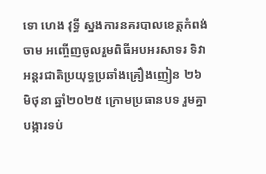ទោ ហេង វុទ្ធី ស្នងការនគរបាលខេត្តកំពង់ចាម អញ្ចើញចូលរួមពិធីអបអរសាទរ ទិវាអន្តរជាតិប្រយុទ្ធប្រឆាំងគ្រឿងញៀន ២៦ មិថុនា ឆ្នាំ២០២៥ ក្រោមប្រធានបទ រួមគ្នា បង្ការទប់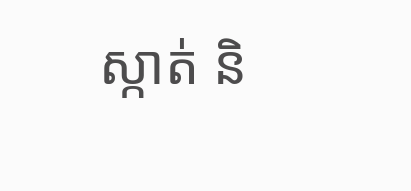ស្កាត់ និ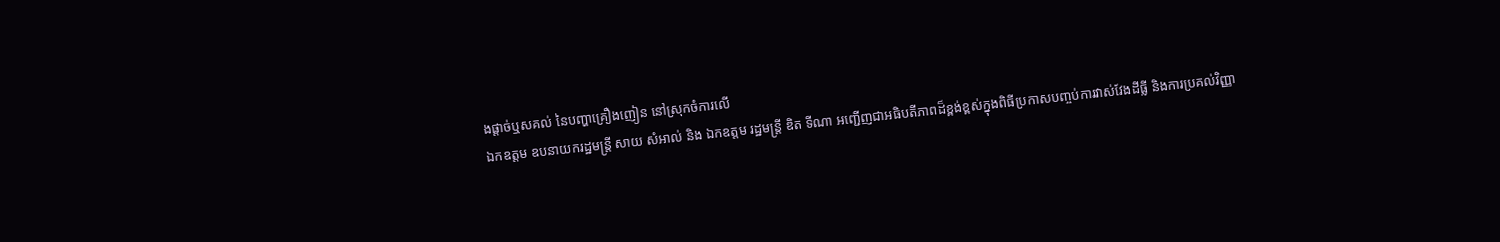ងផ្ដាច់ឬសគល់ នៃបញ្ហាគ្រឿងញៀន នៅស្រុកចំការលេី
ឯកឧត្តម ឧបនាយករដ្ឋមន្រ្តី សាយ សំអាល់ និង ឯកឧត្តម រដ្ឋមន្រ្តី ឌិត ទីណា អញ្ជេីញជាអធិបតីភាពដ៏ខ្ពង់ខ្ពស់ក្នុងពិធីប្រកាសបញ្ចប់ការវាស់វែងដីធ្លី និងការប្រគល់វិញ្ញា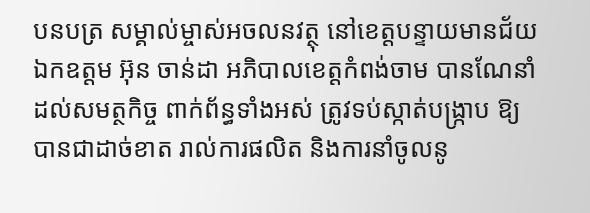បនបត្រ សម្គាល់ម្ចាស់អចលនវត្ថុ នៅខេត្តបន្ទាយមានជ័យ
ឯកឧត្តម អ៊ុន ចាន់ដា អភិបាលខេត្តកំពង់ចាម បានណែនាំដល់សមត្ថកិច្ច ពាក់ព័ន្ធទាំងអស់ ត្រូវទប់ស្កាត់បង្ក្រាប ឱ្យបានជាដាច់ខាត រាល់ការផលិត និងការនាំចូលនូ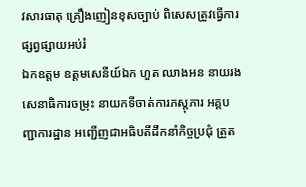វសារធាតុ គ្រឿងញៀនខុសច្បាប់ ពិសេសត្រូវធ្វើការ ផ្សព្វផ្សាយអប់រំ
ឯកឧត្តម ឧត្ដមសេនីយ៍ឯក ហួត ឈាងអន នាយរងសេនាធិការចម្រុះ នាយកទីចាត់ការភស្តុភារ អគ្គបញ្ជាការដ្ឋាន អញ្ជើញជាអធិបតីដឹកនាំកិច្ចប្រជុំ ត្រួត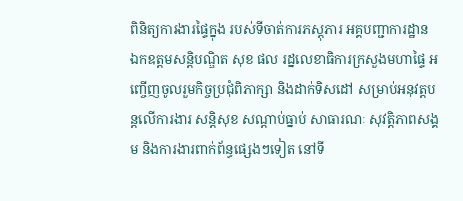ពិនិត្យការងារផ្ទៃក្នុង របស់ទីចាត់ការភស្តុភារ អគ្គបញ្ជាការដ្ឋាន
ឯកឧត្ដមសន្តិបណ្ឌិត សុខ ផល រដ្នលេខាធិការក្រសួងមហាផ្ទៃ អញ្ចើញចូលរួមកិច្ចប្រជុំពិភាក្សា និងដាក់ទិសដៅ សម្រាប់អនុវត្តបន្តលើការងារ សន្តិសុខ សណ្តាប់ធ្នាប់ សាធារណៈ សុវត្តិភាពសង្គម និងការងារពាក់ព័ន្ធផ្សេងៗទៀត នៅទី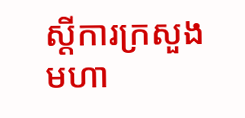ស្តីការក្រសួងមហា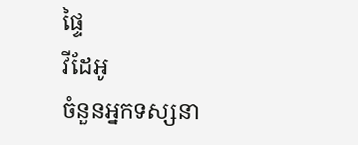ផ្ទៃ
វីដែអូ
ចំនួនអ្នកទស្សនា